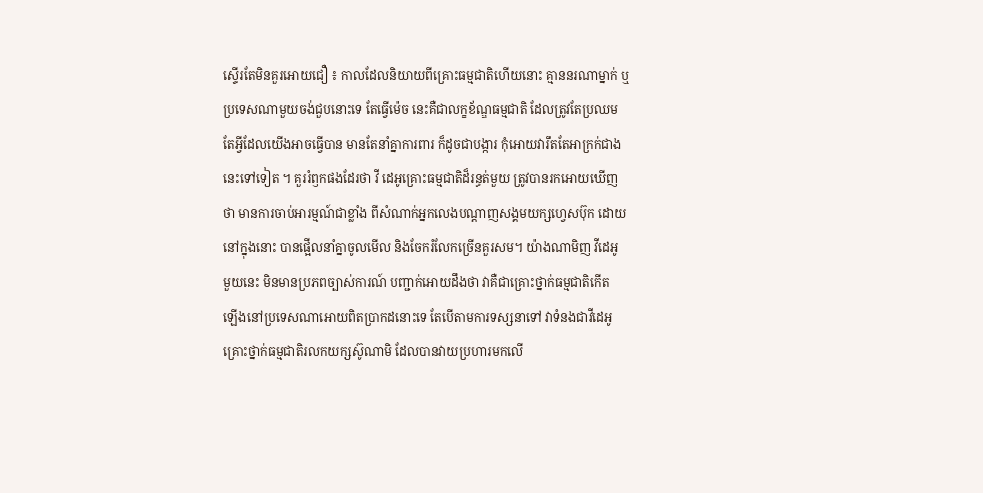ស្ទើរតែមិនគួរអោយជឿ ៖ កាលដែលនិយាយពីគ្រោះធម្មជាតិហើយនោះ គ្មាននរណាម្នាក់ ឬ
ប្រទេសណាមួយចង់ជួបនោះទេ តែធ្វើម៉េច នេះគឺជាលក្ខខ័ណ្ឌធម្មជាតិ ដែលត្រូវតែប្រឈម
តែអ្វីដែលយើងអាចធ្វើបាន មានតែនាំគ្នាការពារ ក៏ដូចជាបង្ការ កុំអោយវារឹតតែអាក្រក់ជាង
នេះទៅទៀត ។ គួររំឭកផងដែរថា វី ដេអូគ្រោះធម្មជាតិដ៏រន្ធត់មួយ ត្រូវបានរកអោយឃើញ
ថា មានការចាប់អារម្មណ៍ជាខ្លាំង ពីសំណាក់អ្នកលេងបណ្តាញសង្គមយក្សហ្វេសប៊ុក ដោយ
នៅក្នុងនោះ បានផ្អើលនាំគ្នាចូលមើល និងចែករំលែកច្រើនគួរសម។ យ៉ាងណាមិញ វីដេអូ
មួយនេះ មិនមានប្រភពច្បាស់ការណ៍ បញ្ជាក់អោយដឹងថា វាគឺជាគ្រោះថ្នាក់ធម្មជាតិកើត
ឡើងនៅប្រទេសណាអោយពិតប្រាកដនោះទេ តែបើតាមការទស្សនាទៅ វាទំនងជាវីដេអូ
គ្រោះថ្នាក់ធម្មជាតិរលកយក្សស៊ូណាមិ ដែលបានវាយប្រហារមកលើ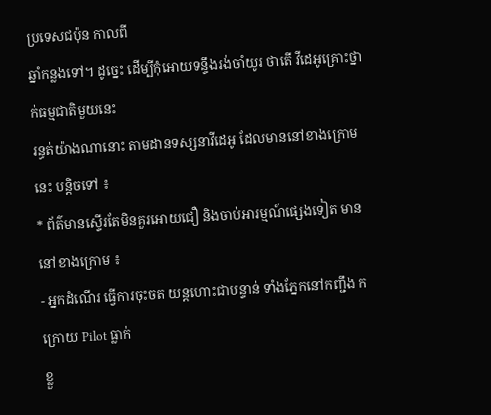ប្រទេសជប៉ុន កាលពី
ឆ្នាំកន្លងទៅ។ ដូច្នេះ ដើម្បីកុំអោយទន្ទឹងរង់ចាំយូរ ថាតើ វីដេអូគ្រោះថ្នាក់ធម្មជាតិមួយនេះ
រន្ធត់យ៉ាងណានោះ តាមដានទស្សនាវីដេអូ ដែលមាននៅខាងក្រោមនេះ បន្តិចទៅ ៖
* ព័ត៌មានស្ទើរតែមិនគួរអោយជឿ និងចាប់អារម្មណ៍ផ្សេងទៀត មាននៅខាងក្រោម ៖
- អ្នកដំណើរ ធ្វើការចុះចត យន្តហោះជាបន្ទាន់ ទាំងភ្នែកនៅកញ្ជឹង ក ក្រោយ Pilot ធ្លាក់
ខ្លួ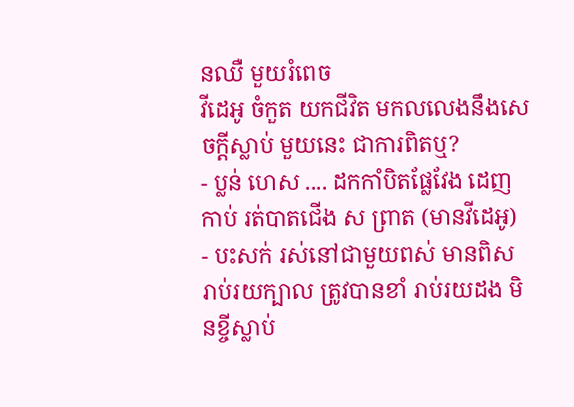នឈឺ មួយរំពេច
វីដេអូ ចំកួត យកជីវិត មកលលេងនឹងសេចក្តីស្លាប់ មួយនេះ ជាការពិតឬ?
- ប្លន់ ហេស .... ដកកាំបិតផ្លែវែង ដេញកាប់ រត់បាតជើង ស ព្រាត (មានវីដេអូ)
- បះសក់ រស់នៅជាមួយពស់ មានពិស រាប់រយក្បាល ត្រូវបានខាំ រាប់រយដង មិនខ្ចីស្លាប់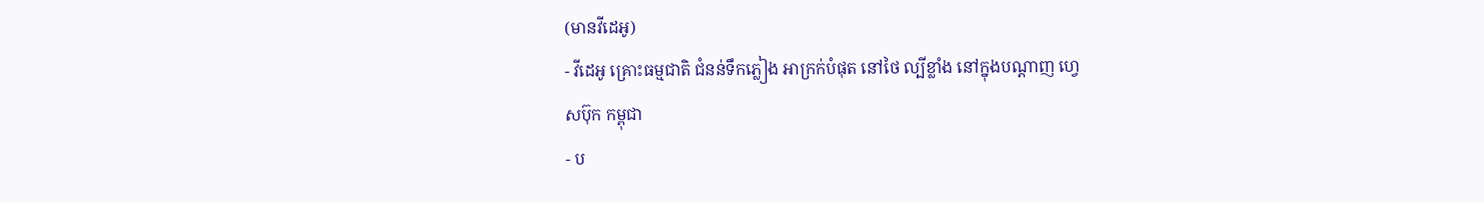(មានវីដេអូ)
- វីដេអូ គ្រោះធម្មជាតិ ជំនន់ទឹកភ្លៀង អាក្រក់បំផុត នៅថៃ ល្បីខ្លាំង នៅក្នុងបណ្តាញ ហ្វេ
សប៊ុក កម្ពុជា
- ប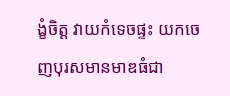ង្ខំចិត្ត វាយកំទេចផ្ទះ យកចេញបុរសមានមាឌធំជា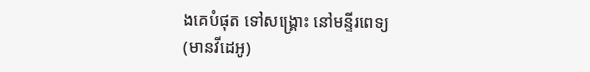ងគេបំផុត ទៅសង្គ្រោះ នៅមន្ទីរពេទ្យ
(មានវីដេអូ)